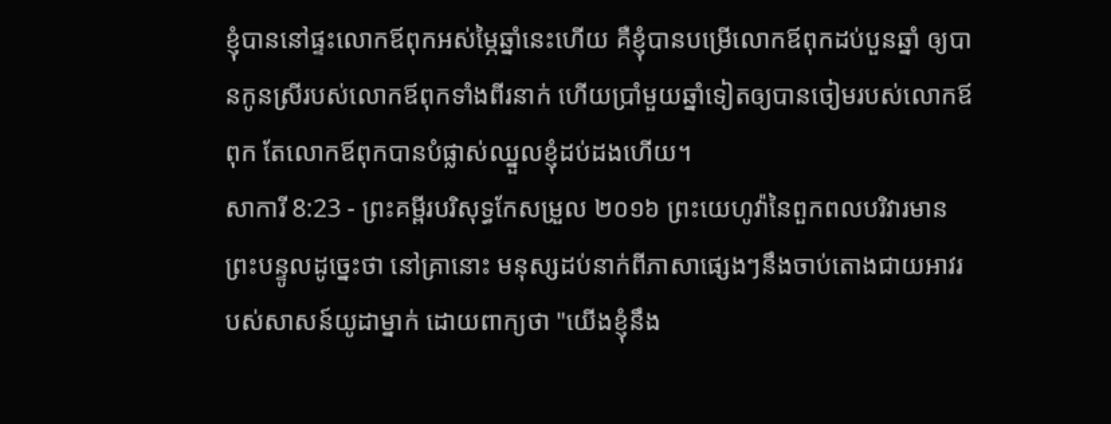ខ្ញុំបាននៅផ្ទះលោកឪពុកអស់ម្ភៃឆ្នាំនេះហើយ គឺខ្ញុំបានបម្រើលោកឪពុកដប់បួនឆ្នាំ ឲ្យបានកូនស្រីរបស់លោកឪពុកទាំងពីរនាក់ ហើយប្រាំមួយឆ្នាំទៀតឲ្យបានចៀមរបស់លោកឪពុក តែលោកឪពុកបានបំផ្លាស់ឈ្នួលខ្ញុំដប់ដងហើយ។
សាការី 8:23 - ព្រះគម្ពីរបរិសុទ្ធកែសម្រួល ២០១៦ ព្រះយេហូវ៉ានៃពួកពលបរិវារមានព្រះបន្ទូលដូច្នេះថា នៅគ្រានោះ មនុស្សដប់នាក់ពីភាសាផ្សេងៗនឹងចាប់តោងជាយអាវរបស់សាសន៍យូដាម្នាក់ ដោយពាក្យថា "យើងខ្ញុំនឹង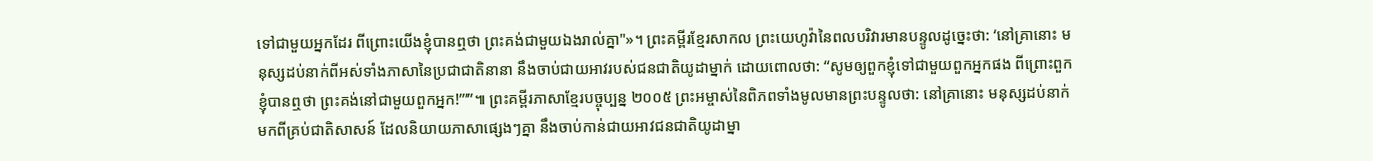ទៅជាមួយអ្នកដែរ ពីព្រោះយើងខ្ញុំបានឮថា ព្រះគង់ជាមួយឯងរាល់គ្នា"»។ ព្រះគម្ពីរខ្មែរសាកល ព្រះយេហូវ៉ានៃពលបរិវារមានបន្ទូលដូច្នេះថា: ‘នៅគ្រានោះ មនុស្សដប់នាក់ពីអស់ទាំងភាសានៃប្រជាជាតិនានា នឹងចាប់ជាយអាវរបស់ជនជាតិយូដាម្នាក់ ដោយពោលថា: “សូមឲ្យពួកខ្ញុំទៅជាមួយពួកអ្នកផង ពីព្រោះពួកខ្ញុំបានឮថា ព្រះគង់នៅជាមួយពួកអ្នក!”’”៕ ព្រះគម្ពីរភាសាខ្មែរបច្ចុប្បន្ន ២០០៥ ព្រះអម្ចាស់នៃពិភពទាំងមូលមានព្រះបន្ទូលថា: នៅគ្រានោះ មនុស្សដប់នាក់មកពីគ្រប់ជាតិសាសន៍ ដែលនិយាយភាសាផ្សេងៗគ្នា នឹងចាប់កាន់ជាយអាវជនជាតិយូដាម្នា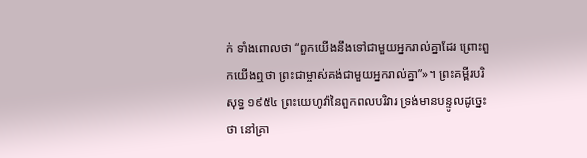ក់ ទាំងពោលថា “ពួកយើងនឹងទៅជាមួយអ្នករាល់គ្នាដែរ ព្រោះពួកយើងឮថា ព្រះជាម្ចាស់គង់ជាមួយអ្នករាល់គ្នា”»។ ព្រះគម្ពីរបរិសុទ្ធ ១៩៥៤ ព្រះយេហូវ៉ានៃពួកពលបរិវារ ទ្រង់មានបន្ទូលដូច្នេះថា នៅគ្រា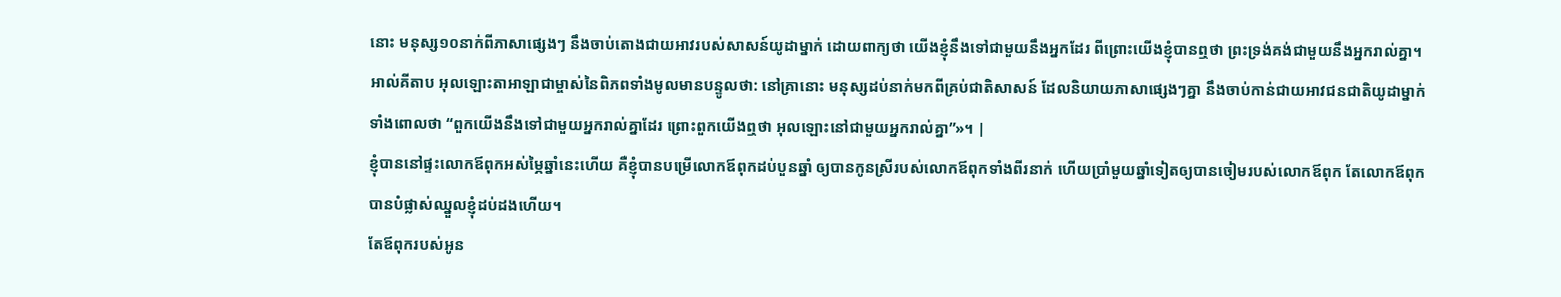នោះ មនុស្ស១០នាក់ពីភាសាផ្សេងៗ នឹងចាប់តោងជាយអាវរបស់សាសន៍យូដាម្នាក់ ដោយពាក្យថា យើងខ្ញុំនឹងទៅជាមួយនឹងអ្នកដែរ ពីព្រោះយើងខ្ញុំបានឮថា ព្រះទ្រង់គង់ជាមួយនឹងអ្នករាល់គ្នា។ អាល់គីតាប អុលឡោះតាអាឡាជាម្ចាស់នៃពិភពទាំងមូលមានបន្ទូលថា: នៅគ្រានោះ មនុស្សដប់នាក់មកពីគ្រប់ជាតិសាសន៍ ដែលនិយាយភាសាផ្សេងៗគ្នា នឹងចាប់កាន់ជាយអាវជនជាតិយូដាម្នាក់ ទាំងពោលថា “ពួកយើងនឹងទៅជាមួយអ្នករាល់គ្នាដែរ ព្រោះពួកយើងឮថា អុលឡោះនៅជាមួយអ្នករាល់គ្នា”»។ |
ខ្ញុំបាននៅផ្ទះលោកឪពុកអស់ម្ភៃឆ្នាំនេះហើយ គឺខ្ញុំបានបម្រើលោកឪពុកដប់បួនឆ្នាំ ឲ្យបានកូនស្រីរបស់លោកឪពុកទាំងពីរនាក់ ហើយប្រាំមួយឆ្នាំទៀតឲ្យបានចៀមរបស់លោកឪពុក តែលោកឪពុកបានបំផ្លាស់ឈ្នួលខ្ញុំដប់ដងហើយ។
តែឪពុករបស់អូន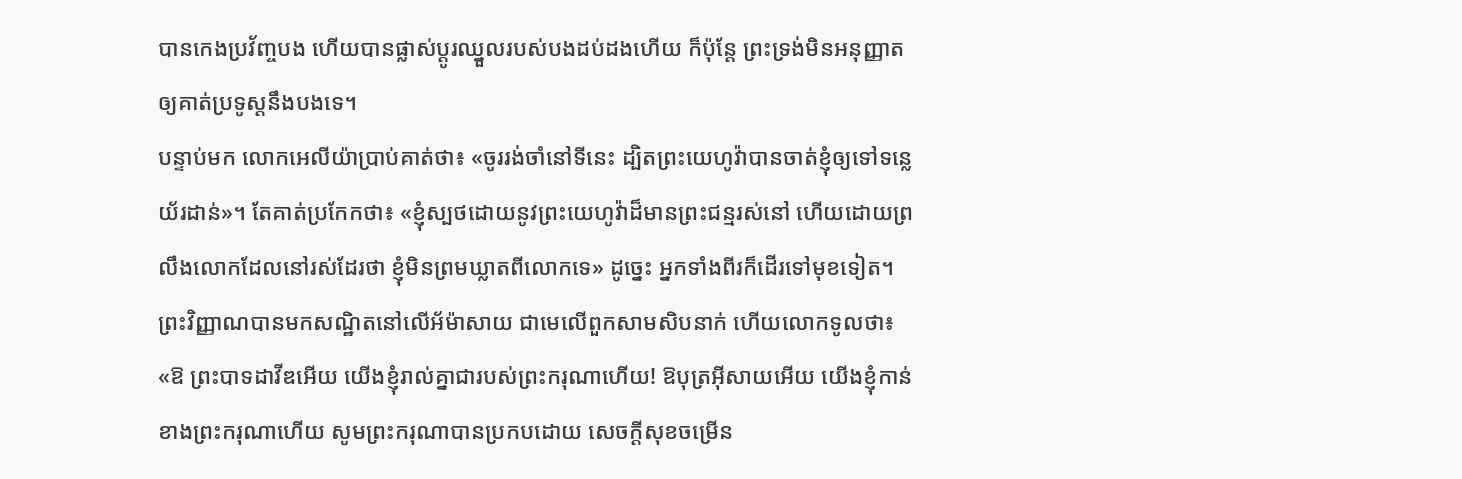បានកេងប្រវ័ញ្ចបង ហើយបានផ្លាស់ប្ដូរឈ្នួលរបស់បងដប់ដងហើយ ក៏ប៉ុន្ដែ ព្រះទ្រង់មិនអនុញ្ញាតឲ្យគាត់ប្រទូស្ដនឹងបងទេ។
បន្ទាប់មក លោកអេលីយ៉ាប្រាប់គាត់ថា៖ «ចូររង់ចាំនៅទីនេះ ដ្បិតព្រះយេហូវ៉ាបានចាត់ខ្ញុំឲ្យទៅទន្លេយ័រដាន់»។ តែគាត់ប្រកែកថា៖ «ខ្ញុំស្បថដោយនូវព្រះយេហូវ៉ាដ៏មានព្រះជន្មរស់នៅ ហើយដោយព្រលឹងលោកដែលនៅរស់ដែរថា ខ្ញុំមិនព្រមឃ្លាតពីលោកទេ» ដូច្នេះ អ្នកទាំងពីរក៏ដើរទៅមុខទៀត។
ព្រះវិញ្ញាណបានមកសណ្ឋិតនៅលើអ័ម៉ាសាយ ជាមេលើពួកសាមសិបនាក់ ហើយលោកទូលថា៖ «ឱ ព្រះបាទដាវីឌអើយ យើងខ្ញុំរាល់គ្នាជារបស់ព្រះករុណាហើយ! ឱបុត្រអ៊ីសាយអើយ យើងខ្ញុំកាន់ខាងព្រះករុណាហើយ សូមព្រះករុណាបានប្រកបដោយ សេចក្ដីសុខចម្រើន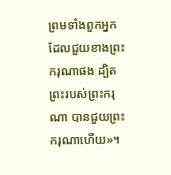ព្រមទាំងពួកអ្នកដែលជួយខាងព្រះករុណាផង ដ្បិតព្រះរបស់ព្រះករុណា បានជួយព្រះករុណាហើយ»។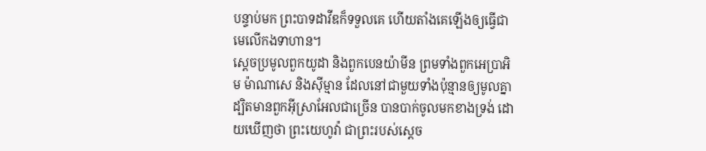បន្ទាប់មក ព្រះបាទដាវីឌក៏ទទួលគេ ហើយតាំងគេឡើងឲ្យធ្វើជាមេលើកងទាហាន។
ស្ដេចប្រមូលពួកយូដា និងពួកបេនយ៉ាមីន ព្រមទាំងពួកអេប្រាអិម ម៉ាណាសេ និងស៊ីម្មាន ដែលនៅជាមួយទាំងប៉ុន្មានឲ្យមូលគ្នា ដ្បិតមានពួកអ៊ីស្រាអែលជាច្រើន បានបាក់ចូលមកខាងទ្រង់ ដោយឃើញថា ព្រះយេហូវ៉ា ជាព្រះរបស់ស្ដេច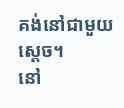គង់នៅជាមួយស្ដេច។
នៅ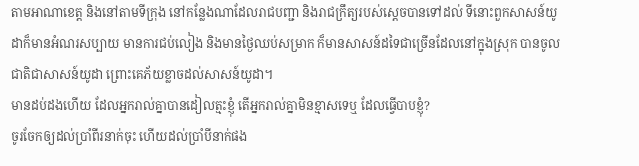តាមអាណាខេត្ត និងនៅតាមទីក្រុង នៅកន្លែងណាដែលរាជបញ្ជា និងរាជក្រឹត្យរបស់ស្តេចបានទៅដល់ ទីនោះពួកសាសន៍យូដាក៏មានអំណរសប្បាយ មានការជប់លៀង និងមានថ្ងៃឈប់សម្រាក ក៏មានសាសន៍ដទៃជាច្រើនដែលនៅក្នុងស្រុក បានចូលជាតិជាសាសន៍យូដា ព្រោះគេភ័យខ្លាចដល់សាសន៍យូដា។
មានដប់ដងហើយ ដែលអ្នករាល់គ្នាបានដៀលត្មះខ្ញុំ តើអ្នករាល់គ្នាមិនខ្មាសទេឬ ដែលធ្វើបាបខ្ញុំ?
ចូរចែកឲ្យដល់ប្រាំពីរនាក់ចុះ ហើយដល់ប្រាំបីនាក់ផង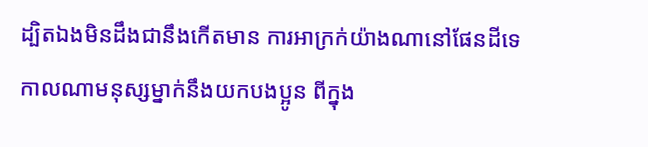ដ្បិតឯងមិនដឹងជានឹងកើតមាន ការអាក្រក់យ៉ាងណានៅផែនដីទេ
កាលណាមនុស្សម្នាក់នឹងយកបងប្អូន ពីក្នុង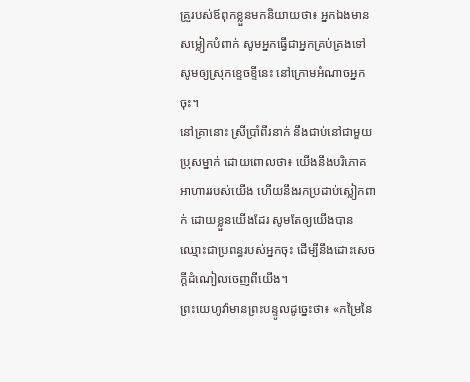គ្រួរបស់ឪពុកខ្លួនមកនិយាយថា៖ អ្នកឯងមានសម្លៀកបំពាក់ សូមអ្នកធ្វើជាអ្នកគ្រប់គ្រងទៅ សូមឲ្យស្រុកខ្ទេចខ្ទីនេះ នៅក្រោមអំណាចអ្នកចុះ។
នៅគ្រានោះ ស្រីប្រាំពីរនាក់ នឹងជាប់នៅជាមួយប្រុសម្នាក់ ដោយពោលថា៖ យើងនឹងបរិភោគអាហាររបស់យើង ហើយនឹងរកប្រដាប់ស្លៀកពាក់ ដោយខ្លួនយើងដែរ សូមតែឲ្យយើងបានឈ្មោះជាប្រពន្ធរបស់អ្នកចុះ ដើម្បីនឹងដោះសេចក្ដីដំណៀលចេញពីយើង។
ព្រះយេហូវ៉ាមានព្រះបន្ទូលដូច្នេះថា៖ «កម្រៃនៃ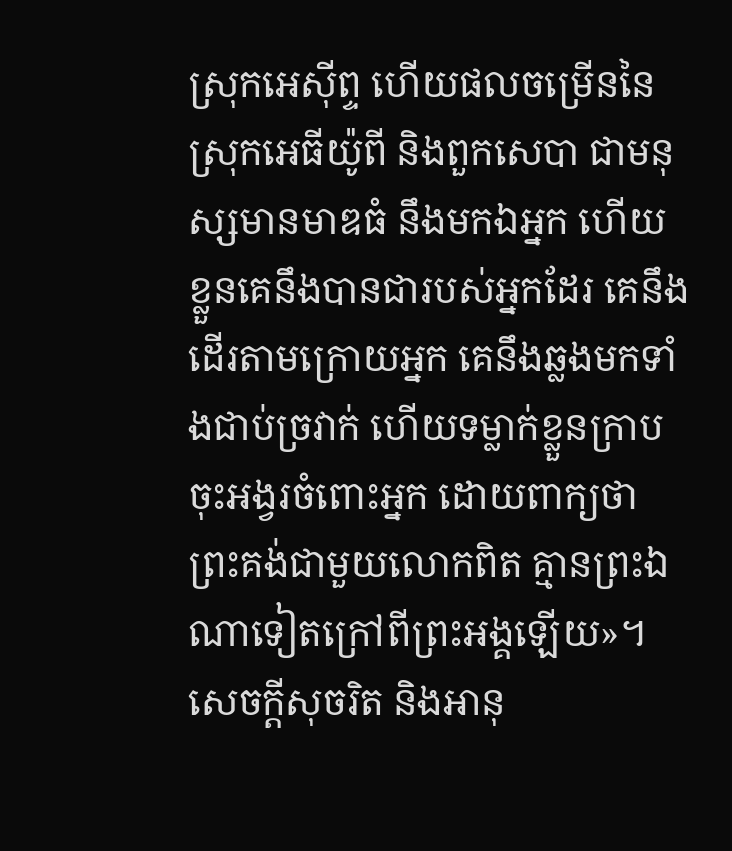ស្រុកអេស៊ីព្ទ ហើយផលចម្រើននៃស្រុកអេធីយ៉ូពី និងពួកសេបា ជាមនុស្សមានមាឌធំ នឹងមកឯអ្នក ហើយខ្លួនគេនឹងបានជារបស់អ្នកដែរ គេនឹងដើរតាមក្រោយអ្នក គេនឹងឆ្លងមកទាំងជាប់ច្រវាក់ ហើយទម្លាក់ខ្លួនក្រាបចុះអង្វរចំពោះអ្នក ដោយពាក្យថា ព្រះគង់ជាមួយលោកពិត គ្មានព្រះឯណាទៀតក្រៅពីព្រះអង្គឡើយ»។
សេចក្ដីសុចរិត និងអានុ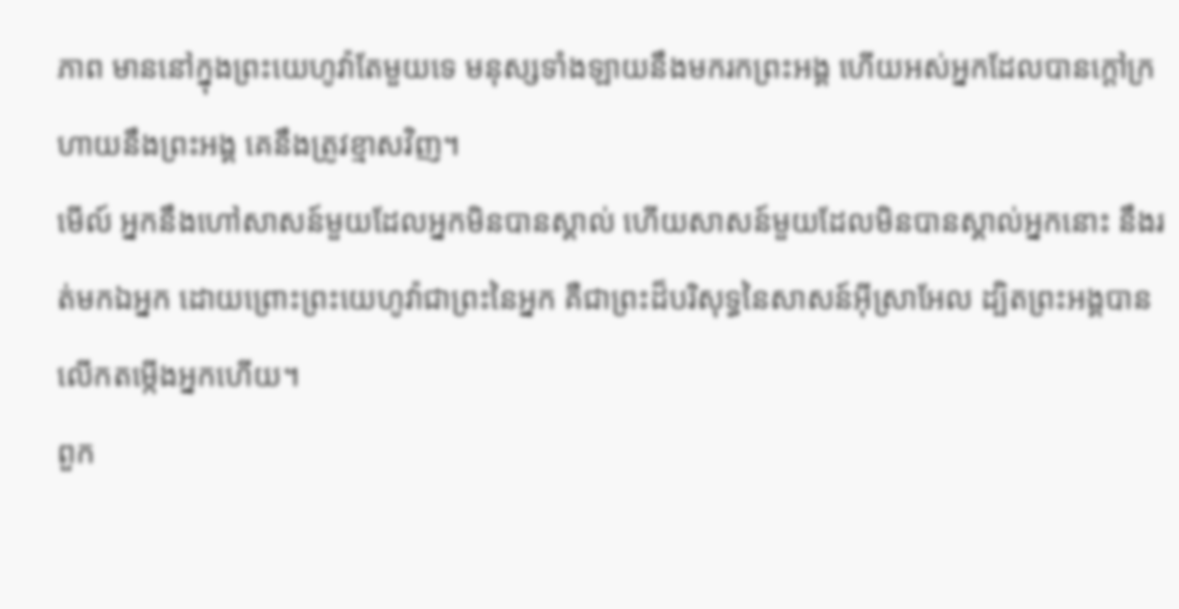ភាព មាននៅក្នុងព្រះយេហូវ៉ាតែមួយទេ មនុស្សទាំងឡាយនឹងមករកព្រះអង្គ ហើយអស់អ្នកដែលបានក្តៅក្រហាយនឹងព្រះអង្គ គេនឹងត្រូវខ្មាសវិញ។
មើល៍ អ្នកនឹងហៅសាសន៍មួយដែលអ្នកមិនបានស្គាល់ ហើយសាសន៍មួយដែលមិនបានស្គាល់អ្នកនោះ នឹងរត់មកឯអ្នក ដោយព្រោះព្រះយេហូវ៉ាជាព្រះនៃអ្នក គឺជាព្រះដ៏បរិសុទ្ធនៃសាសន៍អ៊ីស្រាអែល ដ្បិតព្រះអង្គបានលើកតម្កើងអ្នកហើយ។
ពួក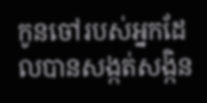កូនចៅរបស់អ្នកដែលបានសង្កត់សង្កិន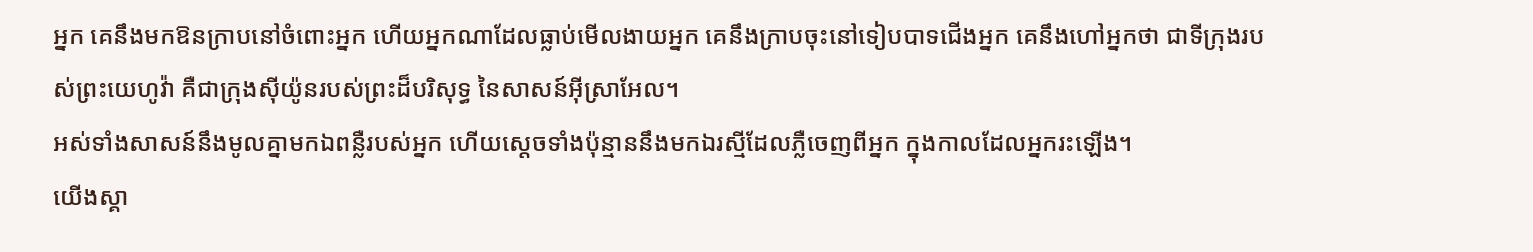អ្នក គេនឹងមកឱនក្រាបនៅចំពោះអ្នក ហើយអ្នកណាដែលធ្លាប់មើលងាយអ្នក គេនឹងក្រាបចុះនៅទៀបបាទជើងអ្នក គេនឹងហៅអ្នកថា ជាទីក្រុងរបស់ព្រះយេហូវ៉ា គឺជាក្រុងស៊ីយ៉ូនរបស់ព្រះដ៏បរិសុទ្ធ នៃសាសន៍អ៊ីស្រាអែល។
អស់ទាំងសាសន៍នឹងមូលគ្នាមកឯពន្លឺរបស់អ្នក ហើយស្តេចទាំងប៉ុន្មាននឹងមកឯរស្មីដែលភ្លឺចេញពីអ្នក ក្នុងកាលដែលអ្នករះឡើង។
យើងស្គា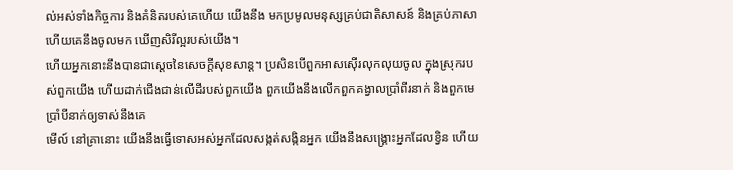ល់អស់ទាំងកិច្ចការ និងគំនិតរបស់គេហើយ យើងនឹង មកប្រមូលមនុស្សគ្រប់ជាតិសាសន៍ និងគ្រប់ភាសា ហើយគេនឹងចូលមក ឃើញសិរីល្អរបស់យើង។
ហើយអ្នកនោះនឹងបានជាស្ដេចនៃសេចក្ដីសុខសាន្ត។ ប្រសិនបើពួកអាសស៊ើរលុកលុយចូល ក្នុងស្រុករបស់ពួកយើង ហើយដាក់ជើងជាន់លើដីរបស់ពួកយើង ពួកយើងនឹងលើកពួកគង្វាលប្រាំពីរនាក់ និងពួកមេប្រាំបីនាក់ឲ្យទាស់នឹងគេ
មើល៍ នៅគ្រានោះ យើងនឹងធ្វើទោសអស់អ្នកដែលសង្កត់សង្កិនអ្នក យើងនឹងសង្គ្រោះអ្នកដែលខ្វិន ហើយ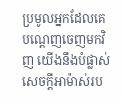ប្រមូលអ្នកដែលគេបណ្តេញចេញមកវិញ យើងនឹងបំផ្លាស់សេចក្ដីអាម៉ាស់រប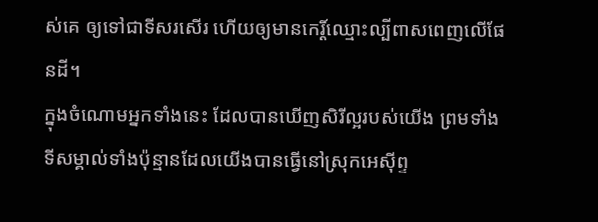ស់គេ ឲ្យទៅជាទីសរសើរ ហើយឲ្យមានកេរ្ដិ៍ឈ្មោះល្បីពាសពេញលើផែនដី។
ក្នុងចំណោមអ្នកទាំងនេះ ដែលបានឃើញសិរីល្អរបស់យើង ព្រមទាំងទីសម្គាល់ទាំងប៉ុន្មានដែលយើងបានធ្វើនៅស្រុកអេស៊ីព្ទ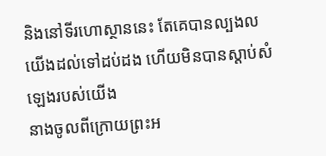និងនៅទីរហោស្ថាននេះ តែគេបានល្បងលយើងដល់ទៅដប់ដង ហើយមិនបានស្ដាប់សំឡេងរបស់យើង
នាងចូលពីក្រោយព្រះអ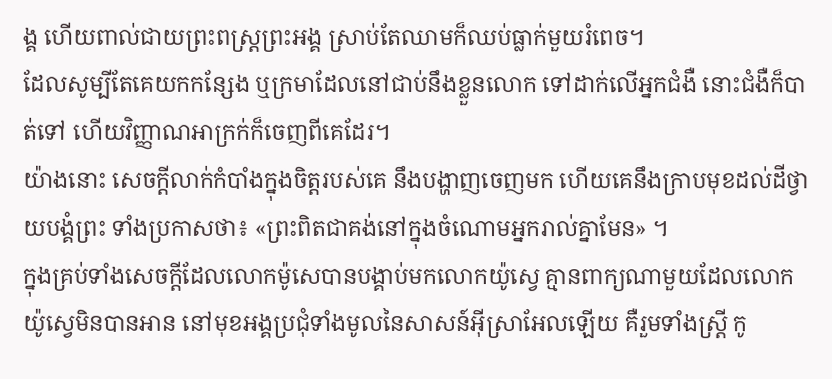ង្គ ហើយពាល់ជាយព្រះពស្ត្រព្រះអង្គ ស្រាប់តែឈាមក៏ឈប់ធ្លាក់មួយរំពេច។
ដែលសូម្បីតែគេយកកន្សែង ឬក្រមាដែលនៅជាប់នឹងខ្លួនលោក ទៅដាក់លើអ្នកជំងឺ នោះជំងឺក៏បាត់ទៅ ហើយវិញ្ញាណអាក្រក់ក៏ចេញពីគេដែរ។
យ៉ាងនោះ សេចក្តីលាក់កំបាំងក្នុងចិត្តរបស់គេ នឹងបង្ហាញចេញមក ហើយគេនឹងក្រាបមុខដល់ដីថ្វាយបង្គំព្រះ ទាំងប្រកាសថា៖ «ព្រះពិតជាគង់នៅក្នុងចំណោមអ្នករាល់គ្នាមែន» ។
ក្នុងគ្រប់ទាំងសេចក្ដីដែលលោកម៉ូសេបានបង្គាប់មកលោកយ៉ូស្វេ គ្មានពាក្យណាមួយដែលលោកយ៉ូស្វេមិនបានអាន នៅមុខអង្គប្រជុំទាំងមូលនៃសាសន៍អ៊ីស្រាអែលឡើយ គឺរួមទាំងស្ត្រី កូ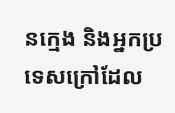នក្មេង និងអ្នកប្រទេសក្រៅដែល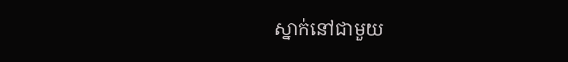ស្នាក់នៅជាមួយ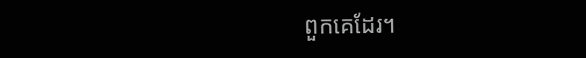ពួកគេដែរ។